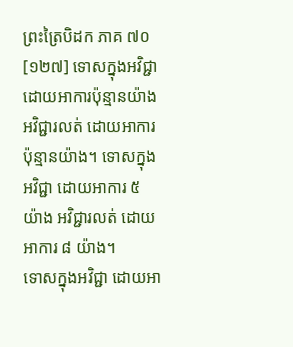ព្រះត្រៃបិដក ភាគ ៧០
[១២៧] ទោសក្នុងអវិជ្ជា ដោយអាការប៉ុន្មានយ៉ាង អវិជ្ជារលត់ ដោយអាការ ប៉ុន្មានយ៉ាង។ ទោសក្នុងអវិជ្ជា ដោយអាការ ៥ យ៉ាង អវិជ្ជារលត់ ដោយអាការ ៨ យ៉ាង។
ទោសក្នុងអវិជ្ជា ដោយអា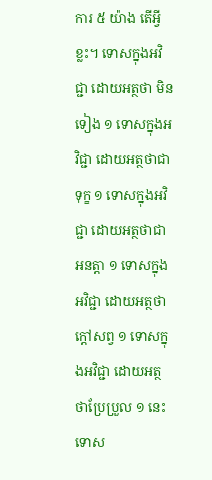ការ ៥ យ៉ាង តើអ្វីខ្លះ។ ទោសក្នុងអវិជ្ជា ដោយអត្ថថា មិនទៀង ១ ទោសក្នុងអវិជ្ជា ដោយអត្ថថាជាទុក្ខ ១ ទោសក្នុងអវិជ្ជា ដោយអត្ថថាជាអនត្តា ១ ទោសក្នុងអវិជ្ជា ដោយអត្ថថាក្ដៅសព្វ ១ ទោសក្នុងអវិជ្ជា ដោយអត្ថថាប្រែប្រួល ១ នេះ ទោស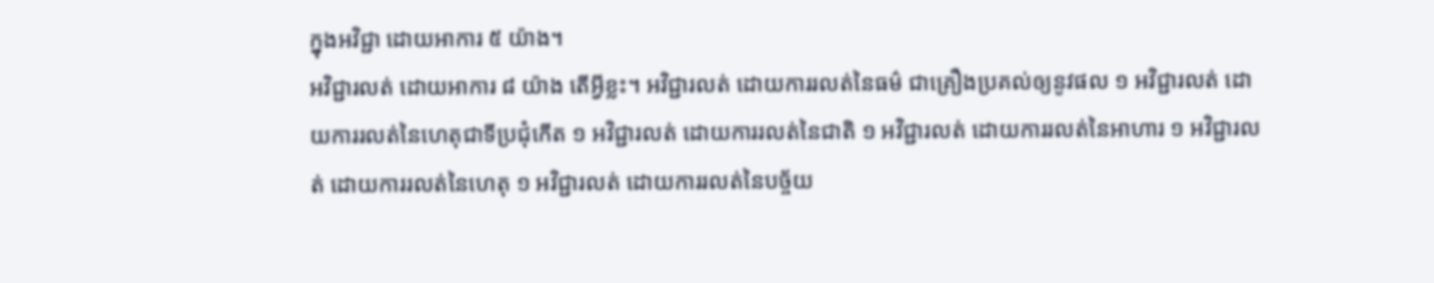ក្នុងអវិជ្ជា ដោយអាការ ៥ យ៉ាង។
អវិជ្ជារលត់ ដោយអាការ ៨ យ៉ាង តើអ្វីខ្លះ។ អវិជ្ជារលត់ ដោយការរលត់នៃធម៌ ជាគ្រឿងប្រគល់ឲ្យនូវផល ១ អវិជ្ជារលត់ ដោយការរលត់នៃហេតុជាទីប្រជុំកើត ១ អវិជ្ជារលត់ ដោយការរលត់នៃជាតិ ១ អវិជ្ជារលត់ ដោយការរលត់នៃអាហារ ១ អវិជ្ជារលត់ ដោយការរលត់នៃហេតុ ១ អវិជ្ជារលត់ ដោយការរលត់នៃបច្ច័យ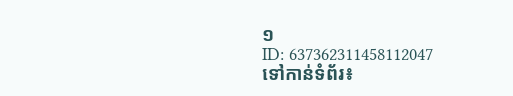១
ID: 637362311458112047
ទៅកាន់ទំព័រ៖